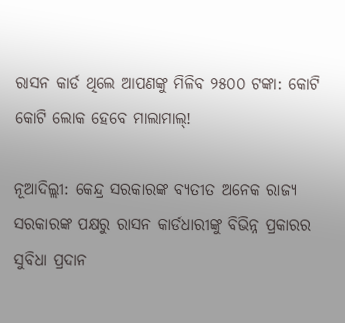ରାସନ କାର୍ଡ ଥିଲେ ଆପଣଙ୍କୁ ମିଳିବ ୨୫୦୦ ଟଙ୍କା: କୋଟି କୋଟି ଲୋକ ହେବେ ମାଲାମାଲ୍!

ନୂଆଦିଲ୍ଲୀ: କେନ୍ଦ୍ର ସରକାରଙ୍କ ବ୍ୟତୀତ ଅନେକ ରାଜ୍ୟ ସରକାରଙ୍କ ପକ୍ଷରୁ ରାସନ କାର୍ଡଧାରୀଙ୍କୁ ବିଭିନ୍ନ ପ୍ରକାରର ସୁବିଧା ପ୍ରଦାନ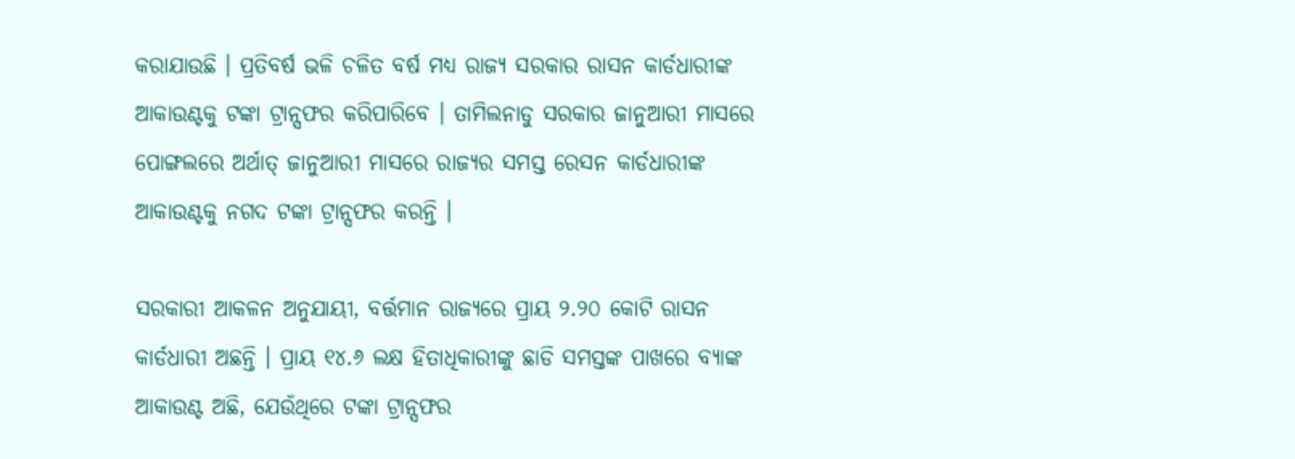କରାଯାଉଛି । ପ୍ରତିବର୍ଷ ଭଳି ଚଳିତ ବର୍ଷ ମଧ୍ୟ ରାଜ୍ୟ ସରକାର ରାସନ କାର୍ଡଧାରୀଙ୍କ ଆକାଉଣ୍ଟକୁ ଟଙ୍କା ଟ୍ରାନ୍ସଫର କରିପାରିବେ । ତାମିଲନାଡୁ ସରକାର ଜାନୁଆରୀ ମାସରେ ପୋଙ୍ଗଲରେ ଅର୍ଥାତ୍ ଜାନୁଆରୀ ମାସରେ ରାଜ୍ୟର ସମସ୍ତ ରେସନ କାର୍ଡଧାରୀଙ୍କ ଆକାଉଣ୍ଟକୁ ନଗଦ ଟଙ୍କା ଟ୍ରାନ୍ସଫର କରନ୍ତି ।

ସରକାରୀ ଆକଳନ ଅନୁଯାୟୀ, ବର୍ତ୍ତମାନ ରାଜ୍ୟରେ ପ୍ରାୟ ୨.୨୦ କୋଟି ରାସନ କାର୍ଡଧାରୀ ଅଛନ୍ତି । ପ୍ରାୟ ୧୪.୬ ଲକ୍ଷ ହିତାଧିକାରୀଙ୍କୁ ଛାଡି ସମସ୍ତଙ୍କ ପାଖରେ ବ୍ୟାଙ୍କ ଆକାଉଣ୍ଟ ଅଛି, ଯେଉଁଥିରେ ଟଙ୍କା ଟ୍ରାନ୍ସଫର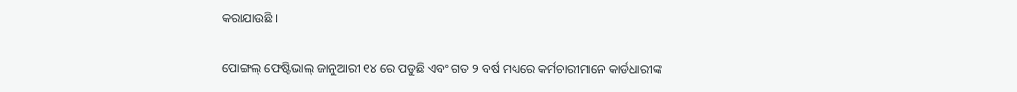କରାଯାଉଛି ।

ପୋଙ୍ଗଲ୍ ଫେଷ୍ଟିଭାଲ୍ ଜାନୁଆରୀ ୧୪ ରେ ପଡୁଛି ଏବଂ ଗତ ୨ ବର୍ଷ ମଧ୍ୟରେ କର୍ମଚାରୀମାନେ କାର୍ଡଧାରୀଙ୍କ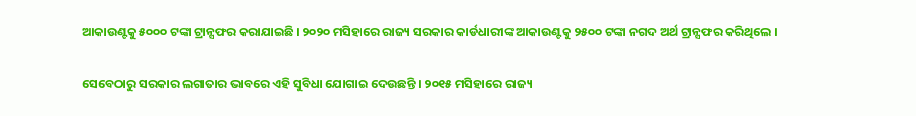ଆକାଉଣ୍ଟକୁ ୫୦୦୦ ଟଙ୍କା ଟ୍ରାନ୍ସଫର କରାଯାଇଛି । ୨୦୨୦ ମସିହାରେ ରାଜ୍ୟ ସରକାର କାର୍ଡଧାରୀଙ୍କ ଆକାଉଣ୍ଟକୁ ୨୫୦୦ ଟଙ୍କା ନଗଦ ଅର୍ଥ ଟ୍ରାନ୍ସଫର କରିଥିଲେ ।

ସେବେଠାରୁ ସରକାର ଲଗାତାର ଭାବରେ ଏହି ସୁବିଧା ଯୋଗାଇ ଦେଉଛନ୍ତି । ୨୦୧୫ ମସିହାରେ ରାଜ୍ୟ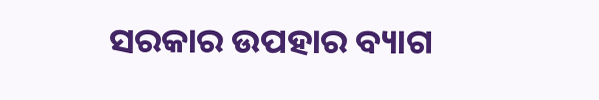ସରକାର ଉପହାର ବ୍ୟାଗ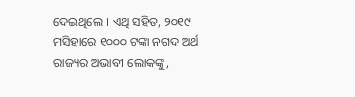ଦେଇଥିଲେ । ଏଥି ସହିତ, ୨୦୧୯ ମସିହାରେ ୧୦୦୦ ଟଙ୍କା ନଗଦ ଅର୍ଥ ରାଜ୍ୟର ଅଭାବୀ ଲୋକଙ୍କୁ,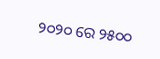୨୦୨୦ ରେ ୨୫୦୦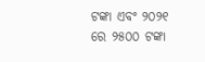ଟଙ୍କା ଏବଂ ୨୦୨୧ ରେ ୨୫୦୦ ଟଙ୍କା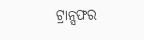ଟ୍ରାନ୍ସଫର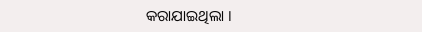କରାଯାଇଥିଲା ।